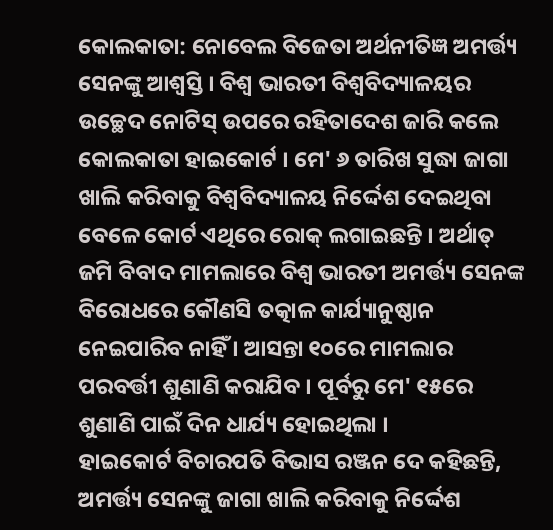କୋଲକାତା: ନୋବେଲ ବିଜେତା ଅର୍ଥନୀତିଜ୍ଞ ଅମର୍ତ୍ତ୍ୟ ସେନଙ୍କୁ ଆଶ୍ବସ୍ତି । ବିଶ୍ବ ଭାରତୀ ବିଶ୍ବବିଦ୍ୟାଳୟର ଉଚ୍ଛେଦ ନୋଟିସ୍ ଉପରେ ରହିତାଦେଶ ଜାରି କଲେ କୋଲକାତା ହାଇକୋର୍ଟ । ମେ' ୬ ତାରିଖ ସୁଦ୍ଧା ଜାଗା ଖାଲି କରିବାକୁ ବିଶ୍ବବିଦ୍ୟାଳୟ ନିର୍ଦ୍ଦେଶ ଦେଇଥିବା ବେଳେ କୋର୍ଟ ଏଥିରେ ରୋକ୍ ଲଗାଇଛନ୍ତି । ଅର୍ଥାତ୍ ଜମି ବିବାଦ ମାମଲାରେ ବିଶ୍ବ ଭାରତୀ ଅମର୍ତ୍ତ୍ୟ ସେନଙ୍କ ବିରୋଧରେ କୌଣସି ତତ୍କାଳ କାର୍ଯ୍ୟାନୁଷ୍ଠାନ ନେଇପାରିବ ନାହିଁ । ଆସନ୍ତା ୧୦ରେ ମାମଲାର ପରବର୍ତ୍ତୀ ଶୁଣାଣି କରାଯିବ । ପୂର୍ବରୁ ମେ' ୧୫ରେ ଶୁଣାଣି ପାଇଁ ଦିନ ଧାର୍ଯ୍ୟ ହୋଇଥିଲା ।
ହାଇକୋର୍ଟ ବିଚାରପତି ବିଭାସ ରଞ୍ଜନ ଦେ କହିଛନ୍ତି, ଅମର୍ତ୍ତ୍ୟ ସେନଙ୍କୁ ଜାଗା ଖାଲି କରିବାକୁ ନିର୍ଦ୍ଦେଶ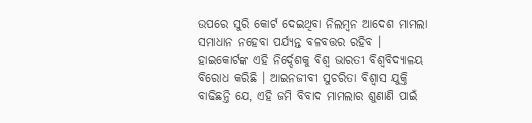ଉପରେ ସୁରି କୋର୍ଟ ଦେଇଥିବା ନିଲମ୍ବନ ଆଦେଶ ମାମଲା ସମାଧାନ ନହେବା ପର୍ଯ୍ୟନ୍ତ ବଳବତ୍ତର ରହିବ । ହାଇକୋର୍ଟଙ୍କ ଏହି ନିର୍ଦ୍ଦେଶକୁ ବିଶ୍ବ ଭାରତୀ ବିଶ୍ବବିଦ୍ୟାଳୟ ବିରୋଧ କରିଛି । ଆଇନଜୀବୀ ସୁଚରିତା ବିଶ୍ବାସ ଯୁକ୍ତି ବାଢିଛନ୍ତି ଯେ, ଏହି ଜମି ବିବାଦ ମାମଲାର ଶୁଣାଣି ପାଇଁ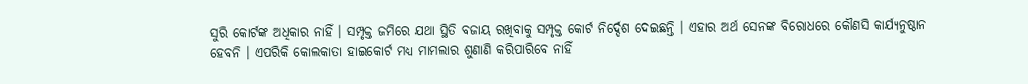ସୁରି କୋର୍ଟଙ୍କ ଅଧିକାର ନାହିଁ । ସମ୍ପୃକ୍ତ ଜମିରେ ଯଥା ସ୍ଥିତି ବଜାୟ ରଖିବାକୁ ସମ୍ପୃକ୍ତ କୋର୍ଟ ନିର୍ଦ୍ଦେଶ ଦେଇଛନ୍ତି । ଏହାର ଅର୍ଥ ସେନଙ୍କ ବିରୋଧରେ କୌଣସି କାର୍ଯ୍ୟନୁଷ୍ଠାନ ହେବନି । ଏପରିକି କୋଲକାତା ହାଇକୋର୍ଟ ମଧ୍ୟ ମାମଲାର ଶୁଣାଣି କରିପାରିବେ ନାହିଁ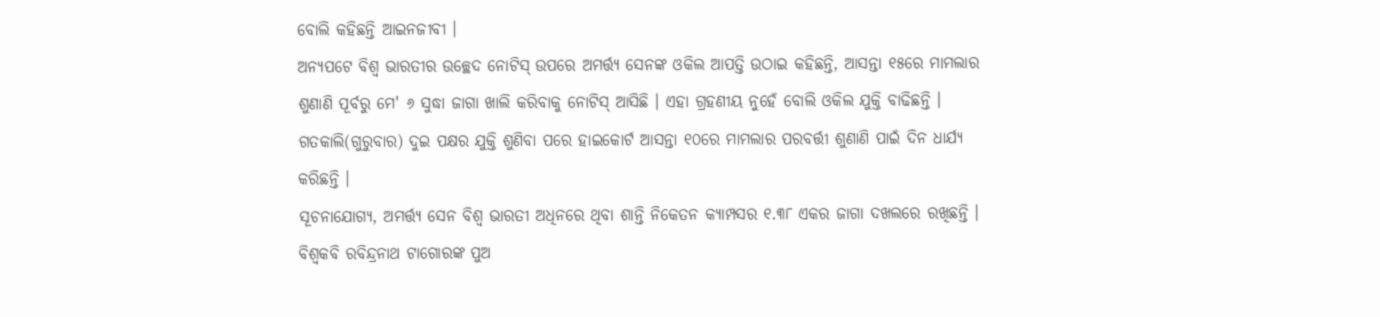ବୋଲି କହିଛନ୍ତି ଆଇନଜୀବୀ ।
ଅନ୍ୟପଟେ ବିଶ୍ବ ଭାରତୀର ଉଚ୍ଛେଦ ନୋଟିସ୍ ଉପରେ ଅମର୍ତ୍ତ୍ୟ ସେନଙ୍କ ଓକିଲ ଆପତ୍ତି ଉଠାଇ କହିଛନ୍ତି, ଆସନ୍ତା ୧୫ରେ ମାମଲାର ଶୁଣାଣି ପୂର୍ବରୁ ମେ' ୬ ସୁଦ୍ଧା ଜାଗା ଖାଲି କରିବାକୁ ନୋଟିସ୍ ଆସିଛି । ଏହା ଗ୍ରହଣୀୟ ନୁହେଁ ବୋଲି ଓକିଲ ଯୁକ୍ତି ବାଢିଛନ୍ତି । ଗତକାଲି(ଗୁରୁବାର) ଦୁଇ ପକ୍ଷର ଯୁକ୍ତି ଶୁଣିବା ପରେ ହାଇକୋର୍ଟ ଆସନ୍ତା ୧୦ରେ ମାମଲାର ପରବର୍ତ୍ତୀ ଶୁଣାଣି ପାଇଁ ଦିନ ଧାର୍ଯ୍ୟ କରିଛନ୍ତି ।
ସୂଚନାଯୋଗ୍ୟ, ଅମର୍ତ୍ତ୍ୟ ସେନ ବିଶ୍ବ ଭାରତୀ ଅଧିନରେ ଥିବା ଶାନ୍ତି ନିକେତନ କ୍ୟାମ୍ପସର ୧.୩୮ ଏକର ଜାଗା ଦଖଲରେ ରଖିଛନ୍ତି । ବିଶ୍ବକବି ରବିନ୍ଦ୍ରନାଥ ଟାଗୋରଙ୍କ ପୁଅ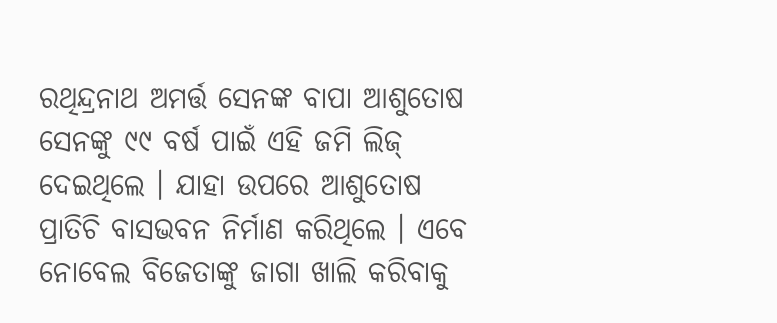ରଥିନ୍ଦ୍ରନାଥ ଅମର୍ତ୍ତ ସେନଙ୍କ ବାପା ଆଶୁତୋଷ ସେନଙ୍କୁ ୯୯ ବର୍ଷ ପାଇଁ ଏହି ଜମି ଲିଜ୍ ଦେଇଥିଲେ । ଯାହା ଉପରେ ଆଶୁତୋଷ ପ୍ରାତିଚି ବାସଭବନ ନିର୍ମାଣ କରିଥିଲେ । ଏବେ ନୋବେଲ ବିଜେତାଙ୍କୁ ଜାଗା ଖାଲି କରିବାକୁ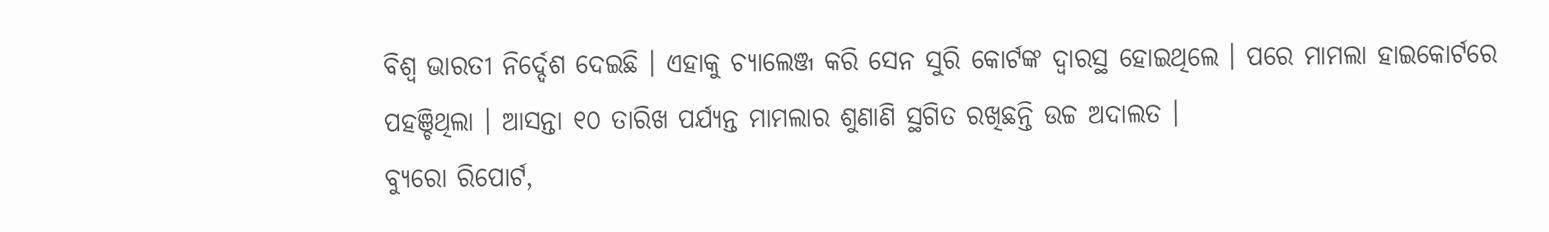ବିଶ୍ବ ଭାରତୀ ନିର୍ଦ୍ଦେଶ ଦେଇଛି । ଏହାକୁ ଚ୍ୟାଲେଞ୍ଜ କରି ସେନ ସୁରି କୋର୍ଟଙ୍କ ଦ୍ବାରସ୍ଥ ହୋଇଥିଲେ । ପରେ ମାମଲା ହାଇକୋର୍ଟରେ ପହଞ୍ଚିଥିଲା । ଆସନ୍ତା ୧୦ ତାରିଖ ପର୍ଯ୍ୟନ୍ତ ମାମଲାର ଶୁଣାଣି ସ୍ଥଗିତ ରଖିଛନ୍ତି ଉଚ୍ଚ ଅଦାଲତ ।
ବ୍ୟୁରୋ ରିପୋର୍ଟ,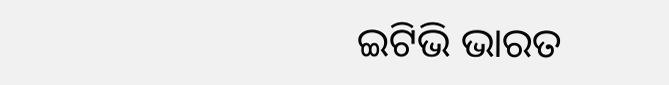ଇଟିଭି ଭାରତ